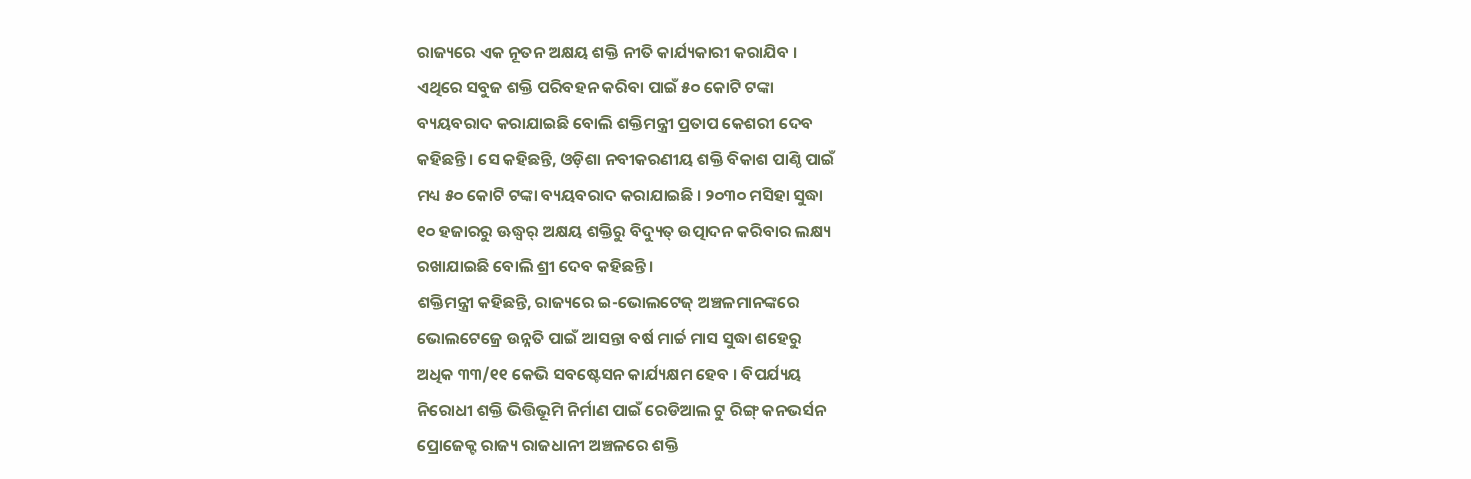ରାଜ୍ୟରେ ଏକ ନୂତନ ଅକ୍ଷୟ ଶକ୍ତି ନୀତି କାର୍ଯ୍ୟକାରୀ କରାଯିବ ।
ଏଥିରେ ସବୁଜ ଶକ୍ତି ପରିବହନ କରିବା ପାଇଁ ୫୦ କୋଟି ଟଙ୍କା
ବ୍ୟୟବରାଦ କରାଯାଇଛି ବୋଲି ଶକ୍ତିମନ୍ତ୍ରୀ ପ୍ରତାପ କେଶରୀ ଦେବ
କହିଛନ୍ତି । ସେ କହିଛନ୍ତି, ଓଡ଼ିଶା ନବୀକରଣୀୟ ଶକ୍ତି ବିକାଶ ପାଣ୍ଠି ପାଇଁ
ମଧ୍ୟ ୫୦ କୋଟି ଟଙ୍କା ବ୍ୟୟବରାଦ କରାଯାଇଛି । ୨୦୩୦ ମସିହା ସୁଦ୍ଧା
୧୦ ହଜାରରୁ ଊଦ୍ଧ୍ୱର୍ ଅକ୍ଷୟ ଶକ୍ତିରୁ ବିଦ୍ୟୁତ୍ ଉତ୍ପାଦନ କରିବାର ଲକ୍ଷ୍ୟ
ରଖାଯାଇଛି ବୋଲି ଶ୍ରୀ ଦେବ କହିଛନ୍ତି ।
ଶକ୍ତିମନ୍ତ୍ରୀ କହିଛନ୍ତି, ରାଜ୍ୟରେ ଇ-ଭୋଲଟେଜ୍ ଅଞ୍ଚଳମାନଙ୍କରେ
ଭୋଲଟେଜ୍ରେ ଉନ୍ନତି ପାଇଁ ଆସନ୍ତା ବର୍ଷ ମାର୍ଚ୍ଚ ମାସ ସୁଦ୍ଧା ଶହେରୁ
ଅଧିକ ୩୩/୧୧ କେଭି ସବଷ୍ଟେସନ କାର୍ଯ୍ୟକ୍ଷମ ହେବ । ବିପର୍ଯ୍ୟୟ
ନିରୋଧୀ ଶକ୍ତି ଭିତ୍ତିଭୂମି ନିର୍ମାଣ ପାଇଁ ରେଡିଆଲ ଟୁ ରିଙ୍ଗ୍ କନଭର୍ସନ
ପ୍ରୋଜେକ୍ଟ ରାଜ୍ୟ ରାଜଧାନୀ ଅଞ୍ଚଳରେ ଶକ୍ତି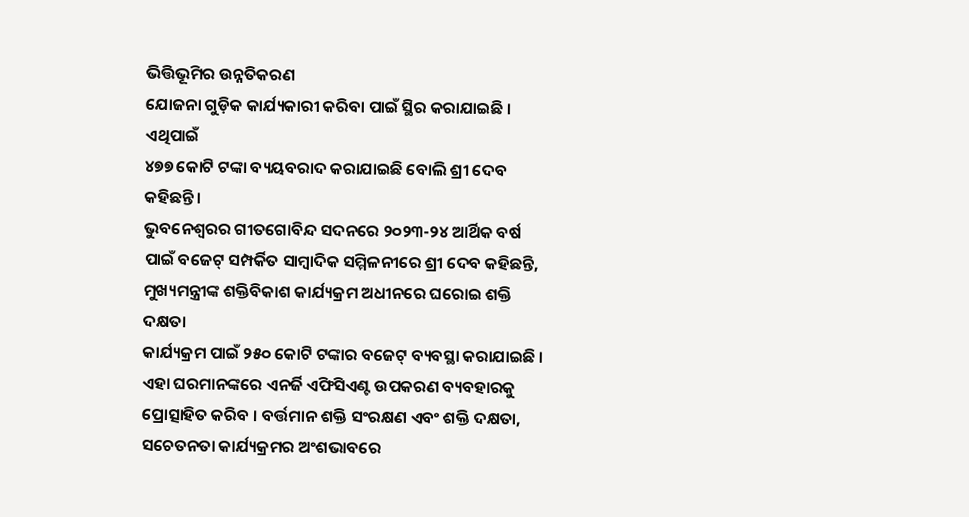ଭିତ୍ତିଭୂମିର ଉନ୍ନତିକରଣ
ଯୋଜନା ଗୁଡ଼ିକ କାର୍ଯ୍ୟକାରୀ କରିବା ପାଇଁ ସ୍ଥିର କରାଯାଇଛି । ଏଥିପାଇଁ
୪୭୭ କୋଟି ଟଙ୍କା ବ୍ୟୟବରାଦ କରାଯାଇଛି ବୋଲି ଶ୍ରୀ ଦେବ
କହିଛନ୍ତି ।
ଭୁବନେଶ୍ୱରର ଗୀତଗୋବିନ୍ଦ ସଦନରେ ୨୦୨୩-୨୪ ଆର୍ଥିକ ବର୍ଷ
ପାଇଁ ବଜେଟ୍ ସମ୍ପର୍କିତ ସାମ୍ବାଦିକ ସମ୍ମିଳନୀରେ ଶ୍ରୀ ଦେବ କହିଛନ୍ତି,
ମୁଖ୍ୟମନ୍ତ୍ରୀଙ୍କ ଶକ୍ତିବିକାଶ କାର୍ଯ୍ୟକ୍ରମ ଅଧୀନରେ ଘରୋଇ ଶକ୍ତି ଦକ୍ଷତା
କାର୍ଯ୍ୟକ୍ରମ ପାଇଁ ୨୫୦ କୋଟି ଟଙ୍କାର ବଜେଟ୍ ବ୍ୟବସ୍ଥା କରାଯାଇଛି ।
ଏହା ଘରମାନଙ୍କରେ ଏନର୍ଜି ଏଫିସିଏଣ୍ଟ ଉପକରଣ ବ୍ୟବହାରକୁ
ପ୍ରୋତ୍ସାହିତ କରିବ । ବର୍ତ୍ତମାନ ଶକ୍ତି ସଂରକ୍ଷଣ ଏବଂ ଶକ୍ତି ଦକ୍ଷତା,
ସଚେତନତା କାର୍ଯ୍ୟକ୍ରମର ଅଂଶଭାବରେ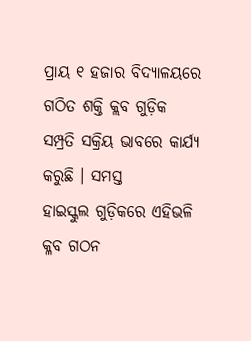ପ୍ରାୟ ୧ ହଜାର ବିଦ୍ୟାଳୟରେ
ଗଠିତ ଶକ୍ତି କ୍ଲବ ଗୁଡ଼ିକ ସମ୍ପ୍ରତି ସକ୍ରିୟ ଭାବରେ କାର୍ଯ୍ୟ କରୁଛି । ସମସ୍ତ
ହାଇସ୍କୁଲ ଗୁଡ଼ିକରେ ଏହିଭଳି କ୍ଳବ ଗଠନ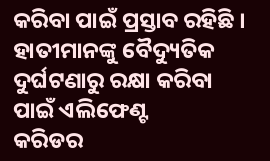କରିବା ପାଇଁ ପ୍ରସ୍ତାବ ରହିଛି ।
ହାତୀମାନଙ୍କୁ ବୈଦ୍ୟୁତିକ ଦୁର୍ଘଟଣାରୁ ରକ୍ଷା କରିବା ପାଇଁ ଏଲିଫେଣ୍ଟ
କରିଡର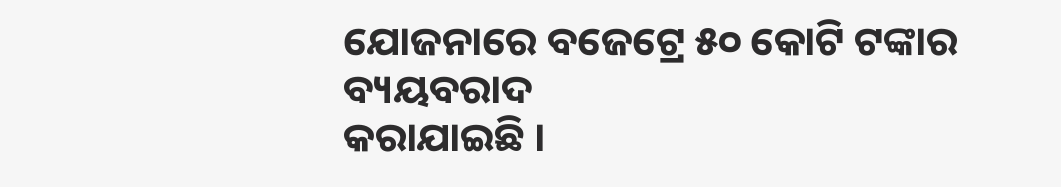ଯୋଜନାରେ ବଜେଟ୍ରେ ୫୦ କୋଟି ଟଙ୍କାର ବ୍ୟୟବରାଦ
କରାଯାଇଛି ।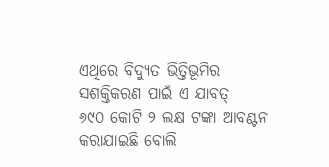ଏଥିରେ ବିଦ୍ୟୁତ ଭିତ୍ତିଭୂମିର ସଶକ୍ତିକରଣ ପାଇଁ ଏ ଯାବତ୍
୬୯୦ କୋଟି ୨ ଲକ୍ଷ ଟଙ୍କା ଆବଣ୍ଟନ କରାଯାଇଛି ବୋଲି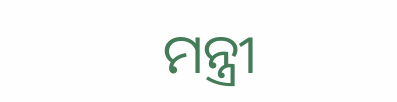ମନ୍ତ୍ରୀ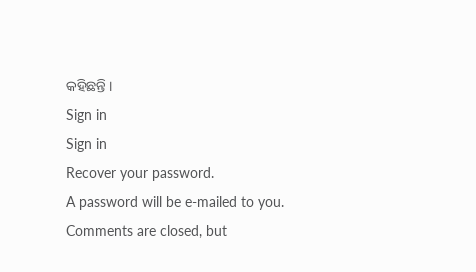କହିଛନ୍ତି ।
Sign in
Sign in
Recover your password.
A password will be e-mailed to you.
Comments are closed, but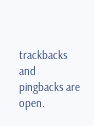trackbacks and pingbacks are open.